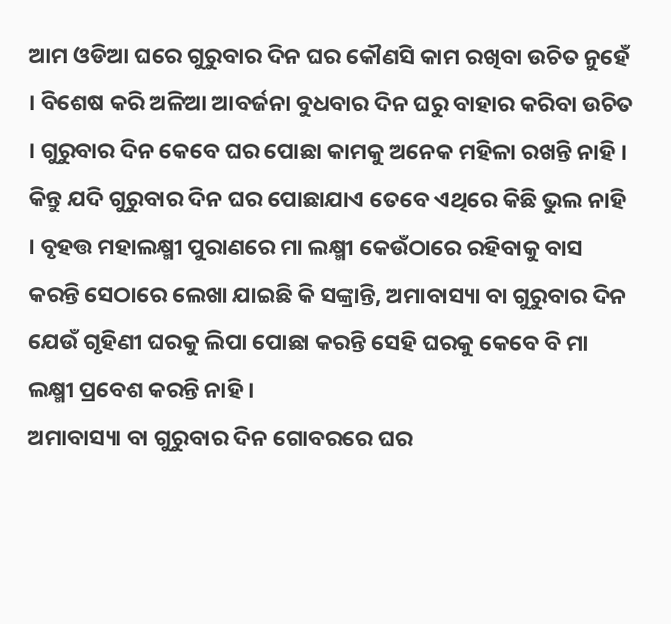ଆମ ଓଡିଆ ଘରେ ଗୁରୁବାର ଦିନ ଘର କୌଣସି କାମ ରଖିବା ଉଚିତ ନୁହେଁ । ବିଶେଷ କରି ଅଳିଆ ଆବର୍ଜନା ବୁଧବାର ଦିନ ଘରୁ ବାହାର କରିବା ଉଚିତ । ଗୁରୁବାର ଦିନ କେବେ ଘର ପୋଛା କାମକୁ ଅନେକ ମହିଳା ରଖନ୍ତି ନାହି । କିନ୍ତୁ ଯଦି ଗୁରୁବାର ଦିନ ଘର ପୋଛାଯାଏ ତେବେ ଏଥିରେ କିଛି ଭୁଲ ନାହି । ବୃହତ୍ତ ମହାଲକ୍ଷ୍ମୀ ପୁରାଣରେ ମା ଲକ୍ଷ୍ମୀ କେଉଁଠାରେ ରହିବାକୁ ବାସ କରନ୍ତି ସେଠାରେ ଲେଖା ଯାଇଛି କି ସଙ୍କ୍ରାନ୍ତି, ଅମାବାସ୍ୟା ବା ଗୁରୁବାର ଦିନ ଯେଉଁ ଗୃହିଣୀ ଘରକୁ ଲିପା ପୋଛା କରନ୍ତି ସେହି ଘରକୁ କେବେ ବି ମା ଲକ୍ଷ୍ମୀ ପ୍ରବେଶ କରନ୍ତି ନାହି ।
ଅମାବାସ୍ୟା ବା ଗୁରୁବାର ଦିନ ଗୋବରରେ ଘର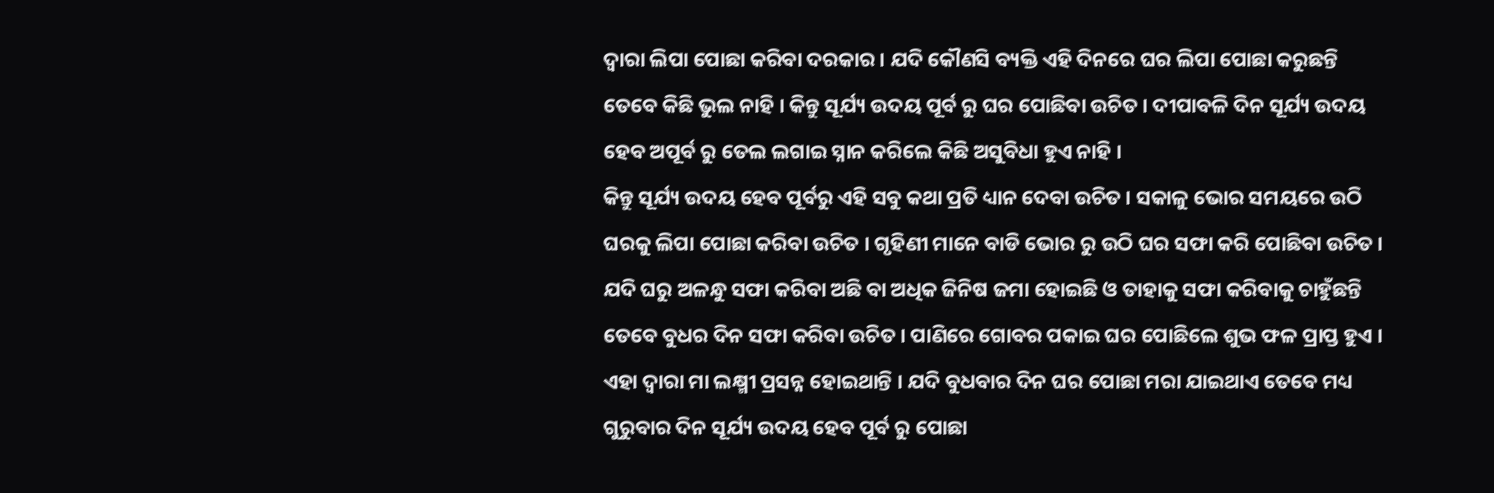ଦ୍ଵାରା ଲିପା ପୋଛା କରିବା ଦରକାର । ଯଦି କୌଣସି ବ୍ୟକ୍ତି ଏହି ଦିନରେ ଘର ଲିପା ପୋଛା କରୁଛନ୍ତି ତେବେ କିଛି ଭୁଲ ନାହି । କିନ୍ତୁ ସୂର୍ଯ୍ୟ ଉଦୟ ପୂର୍ବ ରୁ ଘର ପୋଛିବା ଉଚିତ । ଦୀପାବଳି ଦିନ ସୂର୍ଯ୍ୟ ଉଦୟ ହେବ ଅପୂର୍ବ ରୁ ତେଲ ଲଗାଇ ସ୍ନାନ କରିଲେ କିଛି ଅସୁବିଧା ହୁଏ ନାହି ।
କିନ୍ତୁ ସୂର୍ଯ୍ୟ ଉଦୟ ହେବ ପୂର୍ବରୁ ଏହି ସବୁ କଥା ପ୍ରତି ଧ୍ୟାନ ଦେବା ଉଚିତ । ସକାଳୁ ଭୋର ସମୟରେ ଉଠି ଘରକୁ ଲିପା ପୋଛା କରିବା ଉଚିତ । ଗୃହିଣୀ ମାନେ ବାଡି ଭୋର ରୁ ଉଠି ଘର ସଫା କରି ପୋଛିବା ଉଚିତ । ଯଦି ଘରୁ ଅଳନ୍ଧୁ ସଫା କରିବା ଅଛି ବା ଅଧିକ ଜିନିଷ ଜମା ହୋଇଛି ଓ ତାହାକୁ ସଫା କରିବାକୁ ଚାହୁଁଛନ୍ତି ତେବେ ବୁଧର ଦିନ ସଫା କରିବା ଉଚିତ । ପାଣିରେ ଗୋବର ପକାଇ ଘର ପୋଛିଲେ ଶୁଭ ଫଳ ପ୍ରାପ୍ତ ହୁଏ ।
ଏହା ଦ୍ଵାରା ମା ଲକ୍ଷ୍ମୀ ପ୍ରସନ୍ନ ହୋଇଥାନ୍ତି । ଯଦି ବୁଧବାର ଦିନ ଘର ପୋଛା ମରା ଯାଇଥାଏ ତେବେ ମଧ୍ୟ ଗୁରୁବାର ଦିନ ସୂର୍ଯ୍ୟ ଉଦୟ ହେବ ପୂର୍ବ ରୁ ପୋଛା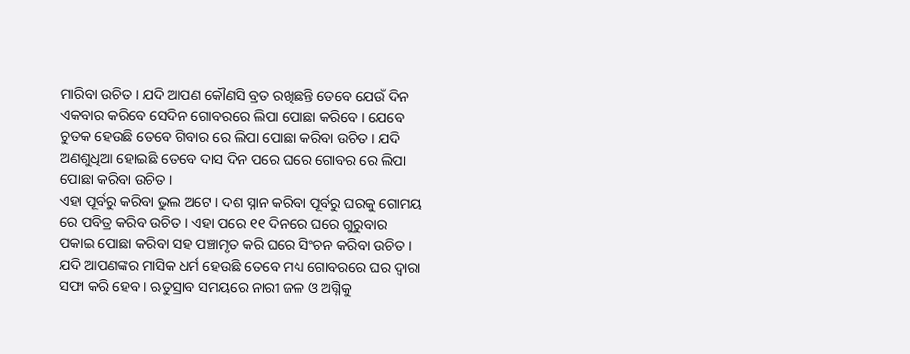ମାରିବା ଉଚିତ । ଯଦି ଆପଣ କୌଣସି ବ୍ରତ ରଖିଛନ୍ତି ତେବେ ଯେଉଁ ଦିନ ଏକବାର କରିବେ ସେଦିନ ଗୋବରରେ ଲିପା ପୋଛା କରିବେ । ଯେବେ ଚୁତକ ହେଉଛି ତେବେ ଗିବାର ରେ ଲିପା ପୋଛା କରିବା ଉଚିତ । ଯଦି ଅଣଶୁଧିଆ ହୋଇଛି ତେବେ ଦାସ ଦିନ ପରେ ଘରେ ଗୋବର ରେ ଲିପା ପୋଛା କରିବା ଉଚିତ ।
ଏହା ପୂର୍ବରୁ କରିବା ଭୁଲ ଅଟେ । ଦଶ ସ୍ନାନ କରିବା ପୂର୍ବରୁ ଘରକୁ ଗୋମୟ ରେ ପବିତ୍ର କରିବ ଉଚିତ । ଏହା ପରେ ୧୧ ଦିନରେ ଘରେ ଗୁରୁବାର ପକାଇ ପୋଛା କରିବା ସହ ପଞ୍ଚାମୃତ କରି ଘରେ ସିଂଚନ କରିବା ଉଚିତ । ଯଦି ଆପଣଙ୍କର ମାସିକ ଧର୍ମ ହେଉଛି ତେବେ ମଧ୍ୟ ଗୋବରରେ ଘର ଦ୍ଵାରା ସଫା କରି ହେବ । ଋତୁସ୍ରାବ ସମୟରେ ନାରୀ ଜଳ ଓ ଅଗ୍ନିକୁ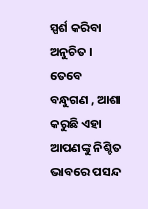ସ୍ପର୍ଶ କରିବା ଅନୁଚିତ ।
ତେବେ ବନ୍ଧୁଗଣ , ଆଶା କରୁଛି ଏହା ଆପଣଙ୍କୁ ନିଶ୍ଚିତ ଭାବରେ ପସନ୍ଦ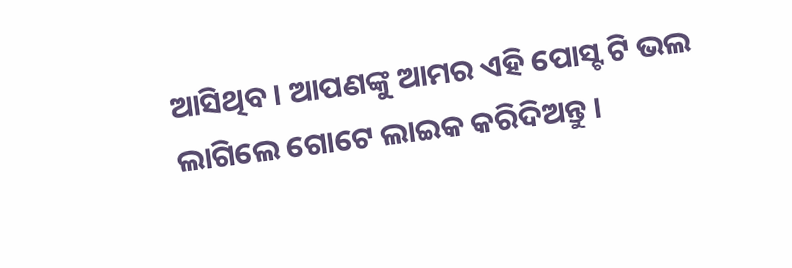ଆସିଥିବ । ଆପଣଙ୍କୁ ଆମର ଏହି ପୋସ୍ଟ ଟି ଭଲ ଲାଗିଲେ ଗୋଟେ ଲାଇକ କରିଦିଅନ୍ତୁ ।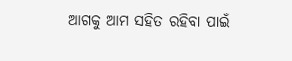ଆଗକୁ ଆମ ସହିତ ରହିବା ପାଇଁ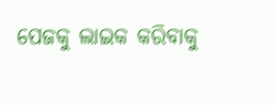ପେଜକୁ ଲାଇକ କରିବାକୁ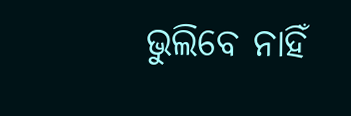ଭୁଲିବେ ନାହିଁ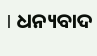। ଧନ୍ୟବାଦ